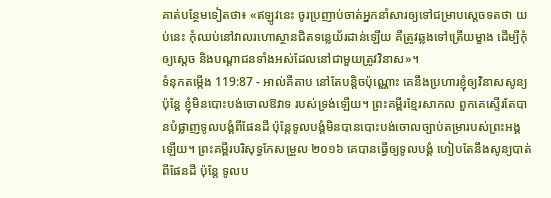គាត់បន្ថែមទៀតថា៖ «ឥឡូវនេះ ចូរប្រញាប់ចាត់អ្នកនាំសារឲ្យទៅជម្រាបស្តេចទតថា យប់នេះ កុំឈប់នៅវាលរហោស្ថានជិតទន្លេយ័រដាន់ឡើយ គឺត្រូវឆ្លងទៅត្រើយម្ខាង ដើម្បីកុំឲ្យស្តេច និងបណ្តាជនទាំងអស់ដែលនៅជាមួយត្រូវវិនាស»។
ទំនុកតម្កើង 119:87 - អាល់គីតាប នៅតែបន្តិចប៉ុណ្ណោះ គេនឹងប្រហារខ្ញុំឲ្យវិនាសសូន្យ ប៉ុន្តែ ខ្ញុំមិនបោះបង់ចោលឱវាទ របស់ទ្រង់ឡើយ។ ព្រះគម្ពីរខ្មែរសាកល ពួកគេស្ទើរតែបានបំផ្លាញទូលបង្គំពីផែនដី ប៉ុន្តែទូលបង្គំមិនបានបោះបង់ចោលច្បាប់តម្រារបស់ព្រះអង្គឡើយ។ ព្រះគម្ពីរបរិសុទ្ធកែសម្រួល ២០១៦ គេបានធ្វើឲ្យទូលបង្គំ ហៀបតែនឹងសូន្យបាត់ពីផែនដី ប៉ុន្តែ ទូលប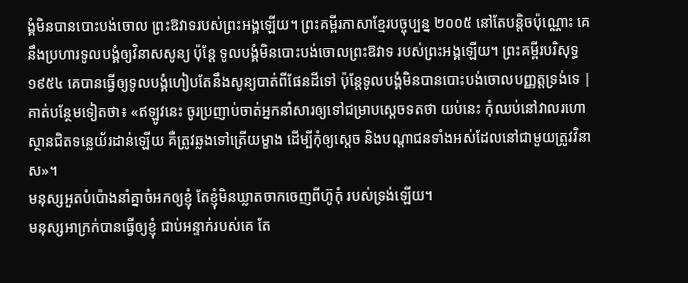ង្គំមិនបានបោះបង់ចោល ព្រះឱវាទរបស់ព្រះអង្គឡើយ។ ព្រះគម្ពីរភាសាខ្មែរបច្ចុប្បន្ន ២០០៥ នៅតែបន្តិចប៉ុណ្ណោះ គេនឹងប្រហារទូលបង្គំឲ្យវិនាសសូន្យ ប៉ុន្តែ ទូលបង្គំមិនបោះបង់ចោលព្រះឱវាទ របស់ព្រះអង្គឡើយ។ ព្រះគម្ពីរបរិសុទ្ធ ១៩៥៤ គេបានធ្វើឲ្យទូលបង្គំហៀបតែនឹងសូន្យបាត់ពីផែនដីទៅ ប៉ុន្តែទូលបង្គំមិនបានបោះបង់ចោលបញ្ញត្តទ្រង់ទេ |
គាត់បន្ថែមទៀតថា៖ «ឥឡូវនេះ ចូរប្រញាប់ចាត់អ្នកនាំសារឲ្យទៅជម្រាបស្តេចទតថា យប់នេះ កុំឈប់នៅវាលរហោស្ថានជិតទន្លេយ័រដាន់ឡើយ គឺត្រូវឆ្លងទៅត្រើយម្ខាង ដើម្បីកុំឲ្យស្តេច និងបណ្តាជនទាំងអស់ដែលនៅជាមួយត្រូវវិនាស»។
មនុស្សអួតបំប៉ោងនាំគ្នាចំអកឲ្យខ្ញុំ តែខ្ញុំមិនឃ្លាតចាកចេញពីហ៊ូកុំ របស់ទ្រង់ឡើយ។
មនុស្សអាក្រក់បានធ្វើឲ្យខ្ញុំ ជាប់អន្ទាក់របស់គេ តែ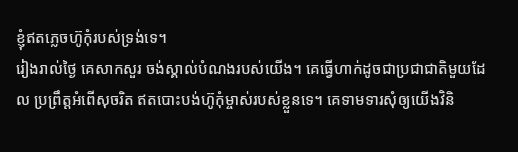ខ្ញុំឥតភ្លេចហ៊ូកុំរបស់ទ្រង់ទេ។
រៀងរាល់ថ្ងៃ គេសាកសួរ ចង់ស្គាល់បំណងរបស់យើង។ គេធ្វើហាក់ដូចជាប្រជាជាតិមួយដែល ប្រព្រឹត្តអំពើសុចរិត ឥតបោះបង់ហ៊ូកុំម្ចាស់របស់ខ្លួនទេ។ គេទាមទារសុំឲ្យយើងវិនិ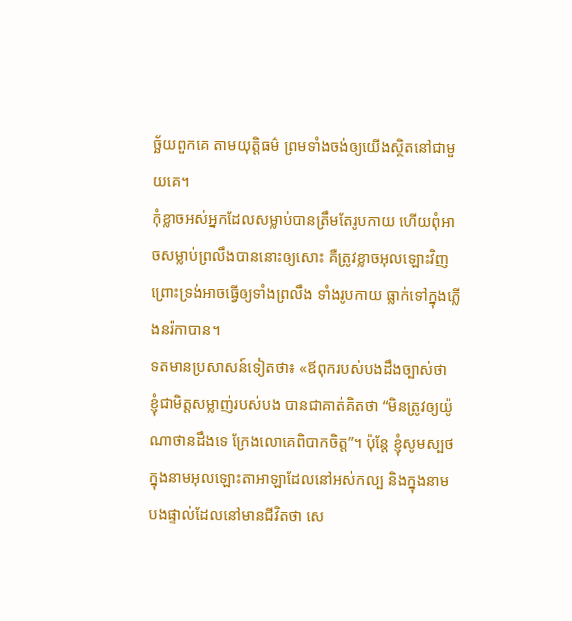ច្ឆ័យពួកគេ តាមយុត្តិធម៌ ព្រមទាំងចង់ឲ្យយើងស្ថិតនៅជាមួយគេ។
កុំខ្លាចអស់អ្នកដែលសម្លាប់បានត្រឹមតែរូបកាយ ហើយពុំអាចសម្លាប់ព្រលឹងបាននោះឲ្យសោះ គឺត្រូវខ្លាចអុលឡោះវិញ ព្រោះទ្រង់អាចធ្វើឲ្យទាំងព្រលឹង ទាំងរូបកាយ ធ្លាក់ទៅក្នុងភ្លើងនរ៉កាបាន។
ទតមានប្រសាសន៍ទៀតថា៖ «ឪពុករបស់បងដឹងច្បាស់ថា ខ្ញុំជាមិត្តសម្លាញ់របស់បង បានជាគាត់គិតថា “មិនត្រូវឲ្យយ៉ូណាថានដឹងទេ ក្រែងលោគេពិបាកចិត្ត”។ ប៉ុន្តែ ខ្ញុំសូមស្បថក្នុងនាមអុលឡោះតាអាឡាដែលនៅអស់កល្ប និងក្នុងនាមបងផ្ទាល់ដែលនៅមានជីវិតថា សេ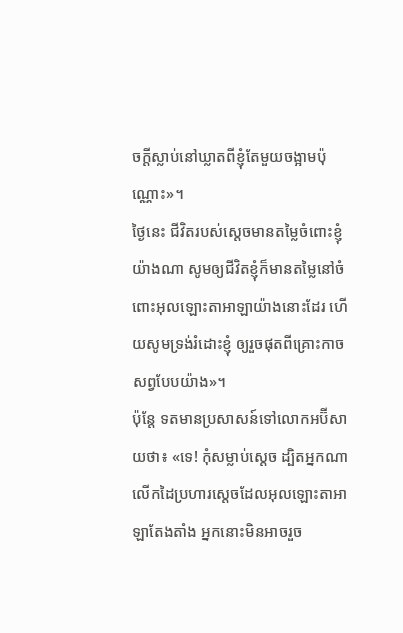ចក្តីស្លាប់នៅឃ្លាតពីខ្ញុំតែមួយចង្អាមប៉ុណ្ណោះ»។
ថ្ងៃនេះ ជីវិតរបស់ស្តេចមានតម្លៃចំពោះខ្ញុំយ៉ាងណា សូមឲ្យជីវិតខ្ញុំក៏មានតម្លៃនៅចំពោះអុលឡោះតាអាឡាយ៉ាងនោះដែរ ហើយសូមទ្រង់រំដោះខ្ញុំ ឲ្យរួចផុតពីគ្រោះកាចសព្វបែបយ៉ាង»។
ប៉ុន្តែ ទតមានប្រសាសន៍ទៅលោកអប៊ីសាយថា៖ «ទេ! កុំសម្លាប់ស្តេច ដ្បិតអ្នកណាលើកដៃប្រហារស្តេចដែលអុលឡោះតាអាឡាតែងតាំង អ្នកនោះមិនអាចរួច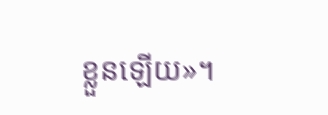ខ្លួនឡើយ»។